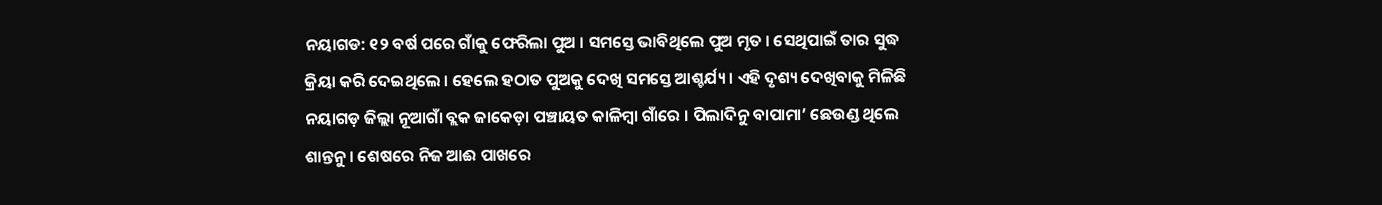ନୟାଗଡ: ୧୨ ବର୍ଷ ପରେ ଗାଁକୁ ଫେରିଲା ପୁଅ । ସମସ୍ତେ ଭାବିଥିଲେ ପୁଅ ମୃତ । ସେଥିପାଇଁ ତାର ସୁଦ୍ଧ କ୍ରିୟା କରି ଦେଇଥିଲେ । ହେଲେ ହଠାତ ପୁଅକୁ ଦେଖି ସମସ୍ତେ ଆଶ୍ଚର୍ଯ୍ୟ । ଏହି ଦୃଶ୍ୟ ଦେଖିବାକୁ ମିଳିଛି ନୟାଗଡ଼ ଜିଲ୍ଲା ନୂଆଗାଁ ବ୍ଲକ ଜାକେଡ଼ା ପଞ୍ଚାୟତ କାଳିମ୍ବା ଗାଁରେ । ପିଲାଦିନୁ ବାପାମା’ ଛେଉଣ୍ଡ ଥିଲେ ଶାନ୍ତନୁ । ଶେଷରେ ନିଜ ଆଈ ପାଖରେ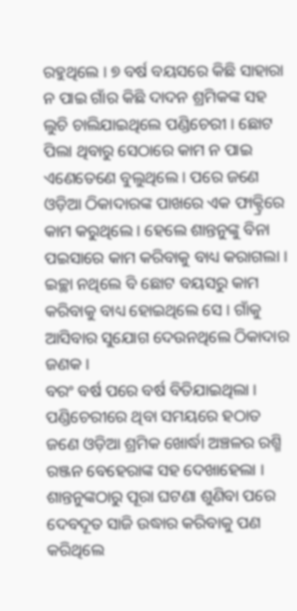ରହୁଥିଲେ । ୭ ବର୍ଷ ବୟସରେ କିଛି ସାହାରା ନ ପାଇ ଗାଁର କିଛି ଦାଦନ ଶ୍ରମିକଙ୍କ ସହ ଲୁଚି ଚାଲିଯାଇଥିଲେ ପଣ୍ଡିଚେରୀ । ଛୋଟ ପିଲା ଥିବାରୁ ସେଠାରେ କାମ ନ ପାଇ ଏଣେତେଣେ ବୁଲୁଥିଲେ । ପରେ ଜଣେ ଓଡ଼ିଆ ଠିକାଦାରଙ୍କ ପାଖରେ ଏକ ଫାକ୍ଟ୍ରିରେ କାମ କରୁଥିଲେ । ହେଲେ ଶାନ୍ତନୁଙ୍କୁ ବିନା ପଇସାରେ କାମ କରିବାକୁ ବାଧ୍ୟ କରାଗଲା । ଇଚ୍ଛା ନଥିଲେ ବି ଛୋଟ ବୟସରୁ କାମ କରିବାକୁ ବାଧ୍ୟ ହୋଇଥିଲେ ସେ । ଗାଁକୁ ଆସିବାର ସୁଯୋଗ ଦେଉନଥିଲେ ଠିକାଦାର ଜଣକ ।
ବରଂ ବର୍ଷ ପରେ ବର୍ଷ ବିତିଯାଇଥିଲା । ପଣ୍ଡିଚେରୀରେ ଥିବା ସମୟରେ ହଠାତ ଜଣେ ଓଡ଼ିଆ ଶ୍ରମିକ ଖୋର୍ଦ୍ଧା ଅଞ୍ଚଳର ରଶ୍ମି ରଞ୍ଜନ ବେହେରାଙ୍କ ସହ ଦେଖାହେଲା । ଶାନ୍ତନୁଙ୍କଠାରୁ ପୂରା ଘଟଣା ଶୁଣିବା ପରେ ଦେବଦୂତ ସାଜି ଉଦ୍ଧାର କରିବାକୁ ପଣ କରିଥିଲେ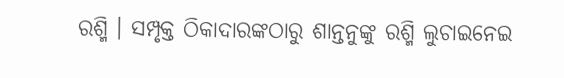ରଶ୍ମି । ସମ୍ପୃକ୍ତ ଠିକାଦାରଙ୍କଠାରୁ ଶାନ୍ତନୁଙ୍କୁ ରଶ୍ମି ଲୁଚାଇନେଇ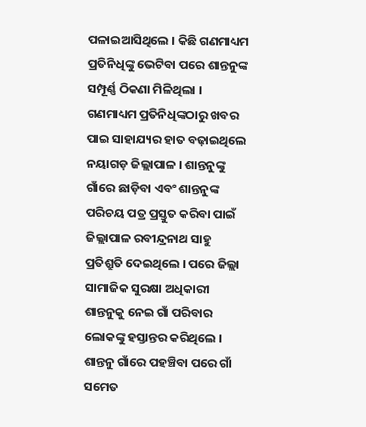ପଳାଇଆସିଥିଲେ । କିଛି ଗଣମାଧ୍ୟମ ପ୍ରତିନିଧିଙ୍କୁ ଭେଟିବା ପରେ ଶାନ୍ତନୁଙ୍କ ସମ୍ପୂର୍ଣ୍ଣ ଠିକଣା ମିଳିଥିଲା । ଗଣମାଧ୍ୟମ ପ୍ରତିନିଧିଙ୍କଠାରୁ ଖବର ପାଇ ସାହାଯ୍ୟର ହାତ ବଢ଼ାଇଥିଲେ ନୟାଗଡ଼ ଜିଲ୍ଲାପାଳ । ଶାନ୍ତନୁଙ୍କୁ ଗାଁରେ ଛାଡ଼ିବା ଏବଂ ଶାନ୍ତନୁଙ୍କ ପରିଚୟ ପତ୍ର ପ୍ରସ୍ତୁତ କରିବା ପାଇଁ ଜିଲ୍ଲାପାଳ ରବୀନ୍ଦ୍ରନାଥ ସାହୁ ପ୍ରତିଶ୍ରୁତି ଦେଇଥିଲେ । ପରେ ଜିଲ୍ଲା ସାମାଜିକ ସୁରକ୍ଷା ଅଧିକାରୀ ଶାନ୍ତନୁକୁ ନେଇ ଗାଁ ପରିବାର ଲୋକଙ୍କୁ ହସ୍ତାନ୍ତର କରିଥିଲେ । ଶାନ୍ତନୁ ଗାଁରେ ପହଞ୍ଚିବା ପରେ ଗାଁ ସମେତ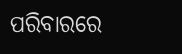ପରିବାରରେ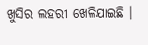ଖୁସିର ଲହରୀ ଖେଳିଯାଇଛି ।